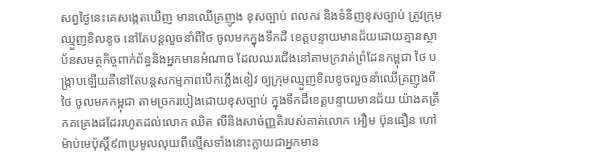សព្វថ្ងៃនេះគេសង្កេតឃើញ មានឈើគ្រញូង ខុសច្បាប់ ពលករ និងទំនិញខុសច្បាប់ ត្រូវក្រុមឈ្មួញខិលខូច នៅតែបន្តលួចនាំពីថៃ ចូលមកក្នុងទឹកដី ខេត្តបន្ទាយមានជ័យដោយគ្មានស្ថាប័នសមត្ថកិច្ចពាក់ព័ន្ធនិងអ្នកមានអំណាច ដែលឈរជើងនៅតាមក្រវាត់ព្រំដែនកម្ពុជា ថៃ បង្ក្រាបឡើយគឺនៅតែបន្តសកម្មភាពបើកភ្លើងខៀវ ឲ្យក្រុមឈ្មួញខិលខូចលួចនាំឈើគ្រញូងពីថៃ ចូលមកកម្ពុជា តាមច្រករបៀងដោយខុសច្បាប់ ក្នុងទឹកដីខេត្តបន្ទាយមានជ័យ យ៉ាងគគ្រឹកគគ្រេងដដែររហូតដល់លោក ឈិត លីនិងសាច់ញ្ញតិរបស់គាត់លោក អឿម ប៊ុនធឿន ហៅម៉ាប់មេប៉ុស្តិ៍៩៣ប្រមូលលុយពីល្មើសទាំងនោះក្លាយជាអ្នកមាន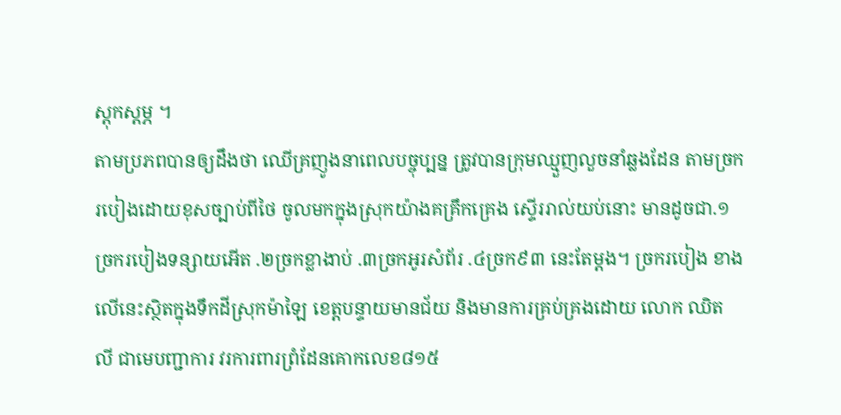ស្តុកស្តម្ភ ។
តាមប្រភពបានឲ្យដឹងថា ឈើគ្រញូងនាពេលបច្ចុប្បន្ន ត្រូវបានក្រុមឈ្មួញលួចនាំឆ្លងដែន តាមច្រករបៀងដោយខុសច្បាប់ពីថៃ ចូលមកក្នុងស្រុកយ៉ាងគគ្រឹកគ្រេង ស្ទើររាល់យប់នោះ មានដូចជា.១ច្រករបៀងទន្សាយអើត .២ច្រកខ្លាងាប់ .៣ច្រកអូរសំព័រ .៤ច្រក៩៣ នេះតែម្តង។ ច្រករបៀង ខាងលើនេះស្ថិតក្នុងទឹកដីស្រុកម៉ាឡៃ ខេត្តបន្ទាយមានជ័យ និងមានការគ្រប់គ្រងដោយ លោក ឈិត លី ជាមេបញ្ជាការ វរការពារព្រំដែនគោកលេខ៨១៥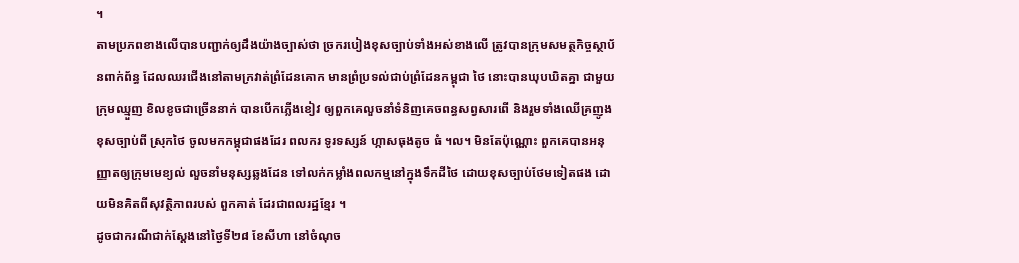។
តាមប្រភពខាងលើបានបញ្ជាក់ឲ្យដឹងយ៉ាងច្បាស់ថា ច្រករបៀងខុសច្បាប់ទាំងអស់ខាងលើ ត្រូវបានក្រុមសមត្ថកិច្ចស្ថាប័នពាក់ព័ន្ធ ដែលឈរជើងនៅតាមក្រវាត់ព្រំដែនគោក មានព្រំប្រទល់ជាប់ព្រំដែនកម្ពុជា ថៃ នោះបានឃុបឃិតគ្នា ជាមួយក្រុមឈ្មួញ ខិលខូចជាច្រើននាក់ បានបើកភ្លើងខៀវ ឲ្យពួកគេលួចនាំទំនិញគេចពន្ធសព្វសារពើ និងរួមទាំងឈើគ្រញូងខុសច្បាប់ពី ស្រុកថៃ ចូលមកកម្ពុជាផងដែរ ពលករ ទូរទស្សន៍ ហ្កាសធុងតូច ធំ ។ល។ មិនតែប៉ុណ្ណោះ ពួកគេបានអនុញ្ញាតឲ្យក្រុមមេខ្យល់ លួចនាំមនុស្សឆ្លងដែន ទៅលក់កម្លាំងពលកម្មនៅក្នុងទឹកដីថៃ ដោយខុសច្បាប់ថែមទៀតផង ដោយមិនគិតពីសុវត្ថិភាពរបស់ ពួកគាត់ ដែរជាពលរដ្ឋខ្មែរ ។
ដូចជាករណីជាក់ស្តែងនៅថ្ងៃទី២៨ ខែសីហា នៅចំណុច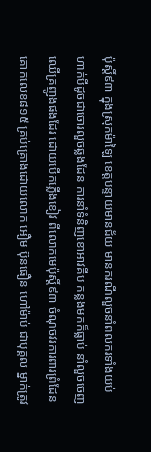ប៉ុស្តិ៍៩៣ ក្នុងស្រុកម៉ាឡៃ ខេត្តបន្ទាយមានជ័យ មានករណីលួចនាំពលករទាំងយប់ ហាក់បីដូចជាចោរលួចឆ្លងដែន ការនាំទំនិញខោអាវគីប កន្លងមកក៏ធ្លាប់ នាំលួចចេញឈើគ្រញូងផងដែរ ដោយបើកភ្លើងខៀវ ពីលោកមេប៉ុស្តិ៍៩៣ ចំណុចវរការពារព្រំដែនគោកលេខ៨១៥ គ្រប់គ្រោងដោយលោក អឿម ប៊ុនធឿន ហៅម៉ាប់ ជាបុគ្គល ម្នាក់ត្រូវ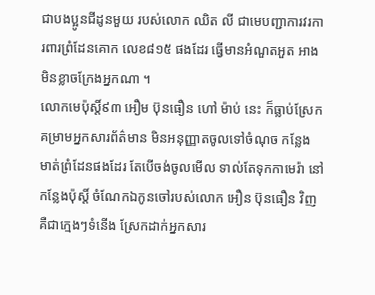ជាបងប្អូនជីដូនមួយ របស់លោក ឈិត លី ជាមេបញ្ជាការវរការពារព្រំដែនគោក លេខ៨១៥ ផងដែរ ធ្វើមានអំណួតអួត អាងមិនខ្លាចក្រែងអ្នកណា ។
លោកមេប៉ុស្តិ៍៩៣ អឿម ប៊ុនធឿន ហៅ ម៉ាប់ នេះ ក៏ធ្លាប់ស្រែកគម្រាមអ្នកសារព័ត៌មាន មិនអនុញ្ញាតចូលទៅចំណុច កន្លែង មាត់ព្រំដែនផងដែរ តែបើចង់ចូលមើល ទាល់តែទុកកាមេរ៉ា នៅកន្លែងប៉ុស្តិ៍ ចំណែកឯកូនចៅរបស់លោក អឿន ប៊ុនធឿន វិញ គឺជាក្មេងៗទំនើង ស្រែកដាក់អ្នកសារ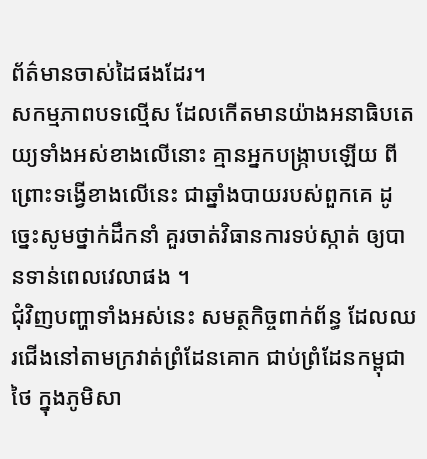ព័ត៌មានចាស់ដៃផងដែរ។
សកម្មភាពបទល្មើស ដែលកើតមានយ៉ាងអនាធិបតេយ្យទាំងអស់ខាងលើនោះ គ្មានអ្នកបង្ក្រាបឡើយ ពីព្រោះទង្វើខាងលើនេះ ជាឆ្នាំងបាយរបស់ពួកគេ ដូច្នេះសូមថ្នាក់ដឹកនាំ គួរចាត់វិធានការទប់ស្កាត់ ឲ្យបានទាន់ពេលវេលាផង ។
ជុំវិញបញ្ហាទាំងអស់នេះ សមត្ថកិច្ចពាក់ព័ន្ធ ដែលឈរជើងនៅតាមក្រវាត់ព្រំដែនគោក ជាប់ព្រំដែនកម្ពុជា ថៃ ក្នុងភូមិសា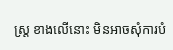ស្ត្រ ខាងលើនោះ មិនអាចសុំការបំ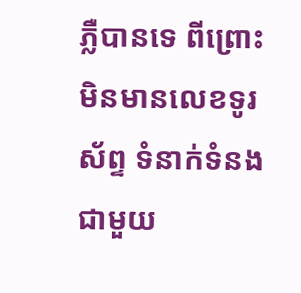ភ្លឺបានទេ ពីព្រោះមិនមានលេខទូរស័ព្ទ ទំនាក់ទំនងជាមួយ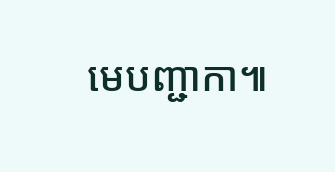មេបញ្ជាកា៕